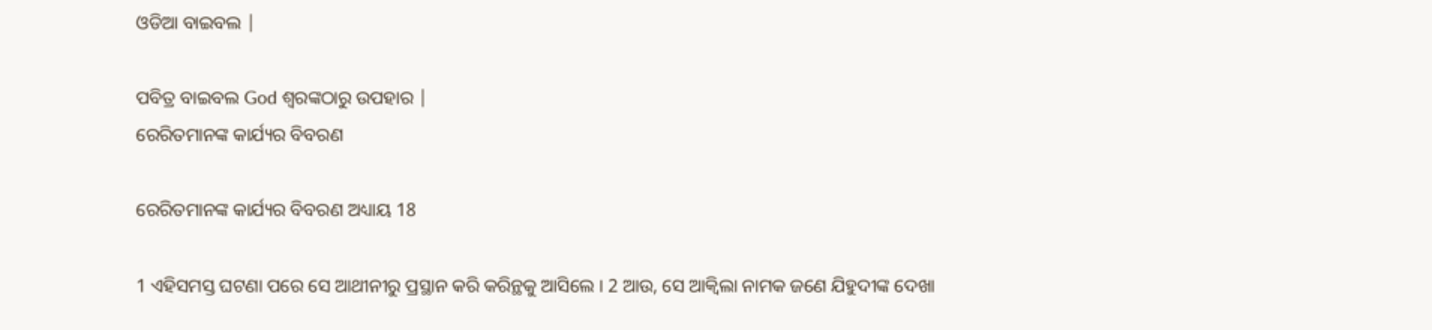ଓଡିଆ ବାଇବଲ |

ପବିତ୍ର ବାଇବଲ God ଶ୍ବରଙ୍କଠାରୁ ଉପହାର |
ରେରିତମାନଙ୍କ କାର୍ଯ୍ୟର ବିବରଣ

ରେରିତମାନଙ୍କ କାର୍ଯ୍ୟର ବିବରଣ ଅଧ୍ୟାୟ 18

1 ଏହିସମସ୍ତ ଘଟଣା ପରେ ସେ ଆଥୀନୀରୁ ପ୍ରସ୍ଥାନ କରି କରିନ୍ଥକୁ ଆସିଲେ । 2 ଆଉ, ସେ ଆକ୍ଵିଲା ନାମକ ଜଣେ ଯିହୁଦୀଙ୍କ ଦେଖା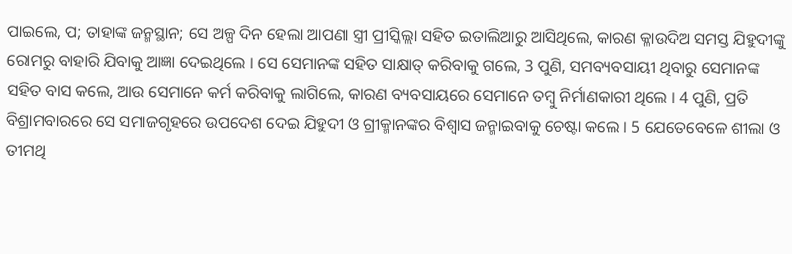ପାଇଲେ, ପ; ତାହାଙ୍କ ଜନ୍ମସ୍ଥାନ; ସେ ଅଳ୍ପ ଦିନ ହେଲା ଆପଣା ସ୍ତ୍ରୀ ପ୍ରୀସ୍କିଲ୍ଲା ସହିତ ଇତାଲିଆରୁ ଆସିଥିଲେ, କାରଣ କ୍ଳାଉଦିଅ ସମସ୍ତ ଯିହୁଦୀଙ୍କୁ ରୋମରୁ ବାହାରି ଯିବାକୁ ଆଜ୍ଞା ଦେଇଥିଲେ । ସେ ସେମାନଙ୍କ ସହିତ ସାକ୍ଷାତ୍ କରିବାକୁ ଗଲେ, 3 ପୁଣି, ସମବ୍ୟବସାୟୀ ଥିବାରୁ ସେମାନଙ୍କ ସହିତ ବାସ କଲେ, ଆଉ ସେମାନେ କର୍ମ କରିବାକୁ ଲାଗିଲେ, କାରଣ ବ୍ୟବସାୟରେ ସେମାନେ ତମ୍ଵୁ ନିର୍ମାଣକାରୀ ଥିଲେ । 4 ପୁଣି, ପ୍ରତି ବିଶ୍ରାମବାରରେ ସେ ସମାଜଗୃହରେ ଉପଦେଶ ଦେଇ ଯିହୁଦୀ ଓ ଗ୍ରୀକ୍ମାନଙ୍କର ବିଶ୍ଵାସ ଜନ୍ମାଇବାକୁ ଚେଷ୍ଟା କଲେ । 5 ଯେତେବେଳେ ଶୀଲା ଓ ତୀମଥି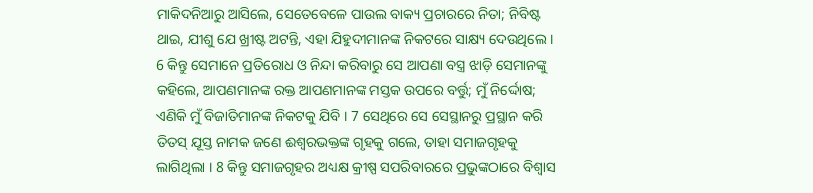ମାକିଦନିଆରୁ ଆସିଲେ, ସେତେବେଳେ ପାଉଲ ବାକ୍ୟ ପ୍ରଚାରରେ ନିତା; ନିବିଷ୍ଟ ଥାଇ, ଯୀଶୁ ଯେ ଖ୍ରୀଷ୍ଟ ଅଟନ୍ତି, ଏହା ଯିହୁଦୀମାନଙ୍କ ନିକଟରେ ସାକ୍ଷ୍ୟ ଦେଉଥିଲେ । 6 କିନ୍ତୁ ସେମାନେ ପ୍ରତିରୋଧ ଓ ନିନ୍ଦା କରିବାରୁ ସେ ଆପଣା ବସ୍ତ୍ର ଝାଡ଼ି ସେମାନଙ୍କୁ କହିଲେ, ଆପଣମାନଙ୍କ ରକ୍ତ ଆପଣମାନଙ୍କ ମସ୍ତକ ଉପରେ ବର୍ତ୍ତୁ; ମୁଁ ନିର୍ଦ୍ଦୋଷ; ଏଣିକି ମୁଁ ବିଜାତିମାନଙ୍କ ନିକଟକୁ ଯିବି । 7 ସେଥିରେ ସେ ସେସ୍ଥାନରୁ ପ୍ରସ୍ଥାନ କରି ତିତସ୍ ଯୂସ୍ତ ନାମକ ଜଣେ ଈଶ୍ଵରଭକ୍ତଙ୍କ ଗୃହକୁ ଗଲେ, ତାହା ସମାଜଗୃହକୁ ଲାଗିଥିଲା । 8 କିନ୍ତୁ ସମାଜଗୃହର ଅଧ୍ୟକ୍ଷ କ୍ରୀଷ୍ପ ସପରିବାରରେ ପ୍ରଭୁଙ୍କଠାରେ ବିଶ୍ଵାସ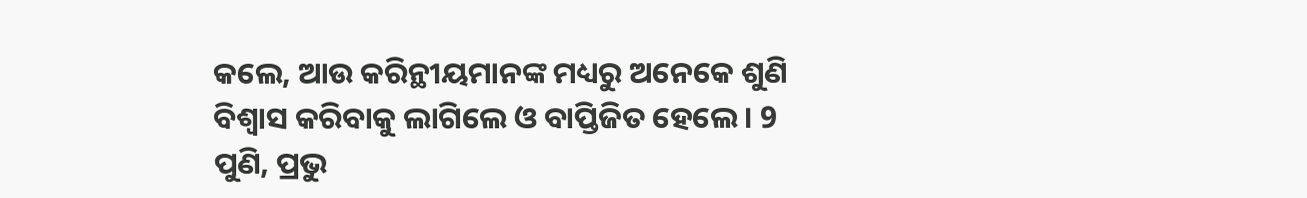କଲେ, ଆଉ କରିନ୍ଥୀୟମାନଙ୍କ ମଧ୍ୟରୁ ଅନେକେ ଶୁଣି ବିଶ୍ଵାସ କରିବାକୁ ଲାଗିଲେ ଓ ବାପ୍ତିଜିତ ହେଲେ । 9 ପୁଣି, ପ୍ରଭୁ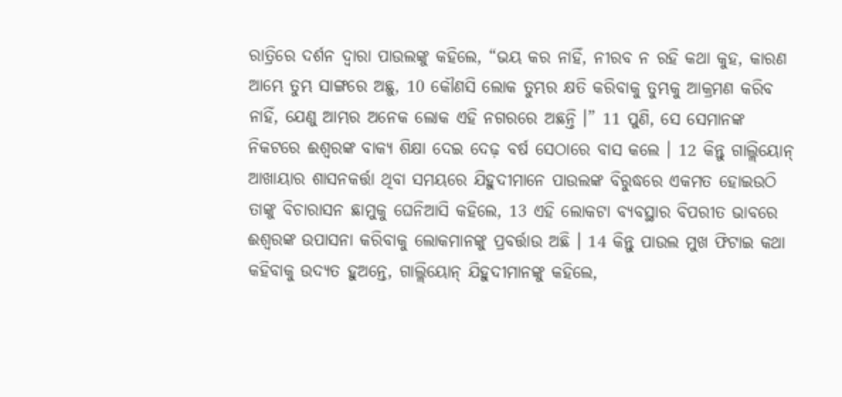ରାତ୍ରିରେ ଦର୍ଶନ ଦ୍ଵାରା ପାଉଲଙ୍କୁ କହିଲେ, “ଭୟ କର ନାହିଁ, ନୀରବ ନ ରହି କଥା କୁହ, କାରଣ ଆମ୍ଭେ ତୁମ୍ଭ ସାଙ୍ଗରେ ଅଛୁ, 10 କୌଣସି ଲୋକ ତୁମ୍ଭର କ୍ଷତି କରିବାକୁ ତୁମ୍ଭକୁ ଆକ୍ରମଣ କରିବ ନାହିଁ, ଯେଣୁ ଆମ୍ଭର ଅନେକ ଲୋକ ଏହି ନଗରରେ ଅଛନ୍ତି ।” 11 ପୁଣି, ସେ ସେମାନଙ୍କ ନିକଟରେ ଈଶ୍ଵରଙ୍କ ବାକ୍ୟ ଶିକ୍ଷା ଦେଇ ଦେଢ଼ ବର୍ଷ ସେଠାରେ ବାସ କଲେ । 12 କିନ୍ତୁ ଗାଲ୍ଲିୟୋନ୍ ଆଖାୟାର ଶାସନକର୍ତ୍ତା ଥିବା ସମୟରେ ଯିହୁଦୀମାନେ ପାଉଲଙ୍କ ବିରୁଦ୍ଧରେ ଏକମତ ହୋଇଉଠି ତାଙ୍କୁ ବିଚାରାସନ ଛାମୁକୁ ଘେନିଆସି କହିଲେ, 13 ଏହି ଲୋକଟା ବ୍ୟବସ୍ଥାର ବିପରୀତ ଭାବରେ ଈଶ୍ଵରଙ୍କ ଉପାସନା କରିବାକୁ ଲୋକମାନଙ୍କୁ ପ୍ରବର୍ତ୍ତାଉ ଅଛି । 14 କିନ୍ତୁ ପାଉଲ ମୁଖ ଫିଟାଇ କଥା କହିବାକୁ ଉଦ୍ୟତ ହୁଅନ୍ତେ, ଗାଲ୍ଲିୟୋନ୍ ଯିହୁଦୀମାନଙ୍କୁ କହିଲେ,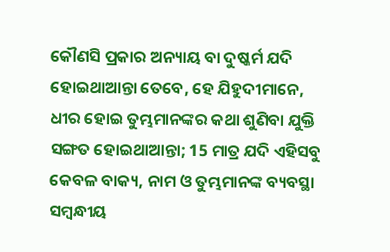କୌଣସି ପ୍ରକାର ଅନ୍ୟାୟ ବା ଦୁଷ୍କର୍ମ ଯଦି ହୋଇଥାଆନ୍ତା ତେବେ, ହେ ଯିହୁଦୀମାନେ, ଧୀର ହୋଇ ତୁମ୍ଭମାନଙ୍କର କଥା ଶୁଣିବା ଯୁକ୍ତି ସଙ୍ଗତ ହୋଇଥାଆନ୍ତା; 15 ମାତ୍ର ଯଦି ଏହିସବୁ କେବଳ ବାକ୍ୟ, ନାମ ଓ ତୁମ୍ଭମାନଙ୍କ ବ୍ୟବସ୍ଥା ସମ୍ଵନ୍ଧୀୟ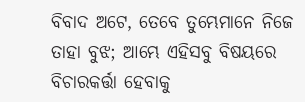ବିବାଦ ଅଟେ, ତେବେ ତୁମ୍ଭେମାନେ ନିଜେ ତାହା ବୁଝ; ଆମ୍ଭେ ଏହିସବୁ ବିଷୟରେ ବିଚାରକର୍ତ୍ତା ହେବାକୁ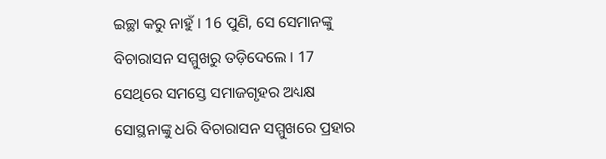ଇଚ୍ଛା କରୁ ନାହୁଁ । 16 ପୁଣି, ସେ ସେମାନଙ୍କୁ ବିଚାରାସନ ସମ୍ମୁଖରୁ ତଡ଼ିଦେଲେ । 17 ସେଥିରେ ସମସ୍ତେ ସମାଜଗୃହର ଅଧ୍ୟକ୍ଷ ସୋସ୍ଥନାଙ୍କୁ ଧରି ବିଚାରାସନ ସମ୍ମୁଖରେ ପ୍ରହାର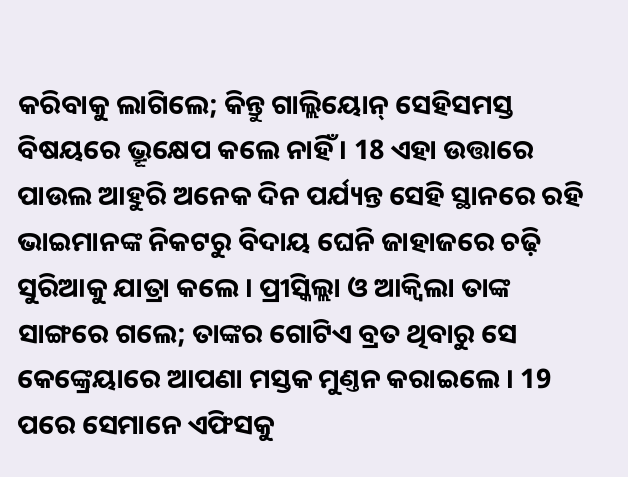କରିବାକୁ ଲାଗିଲେ; କିନ୍ତୁ ଗାଲ୍ଲିୟୋନ୍ ସେହିସମସ୍ତ ବିଷୟରେ ଭ୍ରୂକ୍ଷେପ କଲେ ନାହିଁ । 18 ଏହା ଉତ୍ତାରେ ପାଉଲ ଆହୁରି ଅନେକ ଦିନ ପର୍ଯ୍ୟନ୍ତ ସେହି ସ୍ଥାନରେ ରହି ଭାଇମାନଙ୍କ ନିକଟରୁ ବିଦାୟ ଘେନି ଜାହାଜରେ ଚଢ଼ି ସୁରିଆକୁ ଯାତ୍ରା କଲେ । ପ୍ରୀସ୍କିଲ୍ଲା ଓ ଆକ୍ଵିଲା ତାଙ୍କ ସାଙ୍ଗରେ ଗଲେ; ତାଙ୍କର ଗୋଟିଏ ବ୍ରତ ଥିବାରୁ ସେ କେଙ୍କ୍ରେୟାରେ ଆପଣା ମସ୍ତକ ମୁଣ୍ତନ କରାଇଲେ । 19 ପରେ ସେମାନେ ଏଫିସକୁ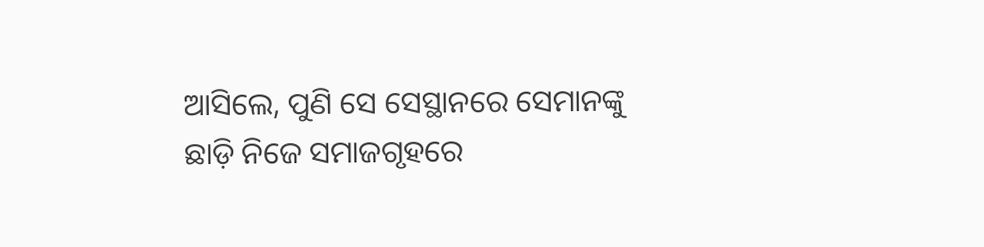ଆସିଲେ, ପୁଣି ସେ ସେସ୍ଥାନରେ ସେମାନଙ୍କୁ ଛାଡ଼ି ନିଜେ ସମାଜଗୃହରେ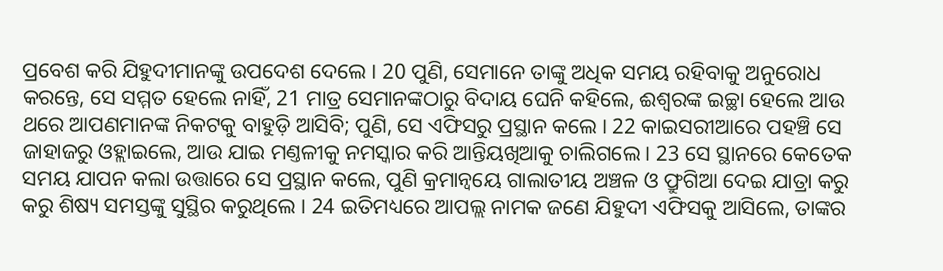ପ୍ରବେଶ କରି ଯିହୁଦୀମାନଙ୍କୁ ଉପଦେଶ ଦେଲେ । 20 ପୁଣି, ସେମାନେ ତାଙ୍କୁ ଅଧିକ ସମୟ ରହିବାକୁ ଅନୁରୋଧ କରନ୍ତେ, ସେ ସମ୍ମତ ହେଲେ ନାହିଁ, 21 ମାତ୍ର ସେମାନଙ୍କଠାରୁ ବିଦାୟ ଘେନି କହିଲେ, ଈଶ୍ଵରଙ୍କ ଇଚ୍ଛା ହେଲେ ଆଉ ଥରେ ଆପଣମାନଙ୍କ ନିକଟକୁ ବାହୁଡ଼ି ଆସିବି; ପୁଣି, ସେ ଏଫିସରୁ ପ୍ରସ୍ଥାନ କଲେ । 22 କାଇସରୀଆରେ ପହଞ୍ଚି ସେ ଜାହାଜରୁ ଓହ୍ଲାଇଲେ, ଆଉ ଯାଇ ମଣ୍ତଳୀକୁ ନମସ୍କାର କରି ଆନ୍ତିୟଖିଆକୁ ଚାଲିଗଲେ । 23 ସେ ସ୍ଥାନରେ କେତେକ ସମୟ ଯାପନ କଲା ଉତ୍ତାରେ ସେ ପ୍ରସ୍ଥାନ କଲେ, ପୁଣି କ୍ରମାନ୍ଵୟେ ଗାଲାତୀୟ ଅଞ୍ଚଳ ଓ ଫ୍ରୁଗିଆ ଦେଇ ଯାତ୍ରା କରୁ କରୁ ଶିଷ୍ୟ ସମସ୍ତଙ୍କୁ ସୁସ୍ଥିର କରୁଥିଲେ । 24 ଇତିମଧ୍ୟରେ ଆପଲ୍ଲ ନାମକ ଜଣେ ଯିହୁଦୀ ଏଫିସକୁ ଆସିଲେ, ତାଙ୍କର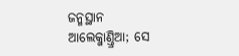ଜନ୍ମସ୍ଥାନ ଆଲେକ୍ଜାଣ୍ତ୍ରିଆ; ସେ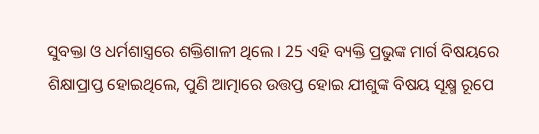ସୁବକ୍ତା ଓ ଧର୍ମଶାସ୍ତ୍ରରେ ଶକ୍ତିଶାଳୀ ଥିଲେ । 25 ଏହି ବ୍ୟକ୍ତି ପ୍ରଭୁଙ୍କ ମାର୍ଗ ବିଷୟରେ ଶିକ୍ଷାପ୍ରାପ୍ତ ହୋଇଥିଲେ, ପୁଣି ଆତ୍ମାରେ ଉତ୍ତପ୍ତ ହୋଇ ଯୀଶୁଙ୍କ ବିଷୟ ସୂକ୍ଷ୍ମ ରୂପେ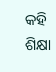କହି ଶିକ୍ଷା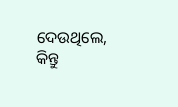ଦେଉଥିଲେ, କିନ୍ତୁ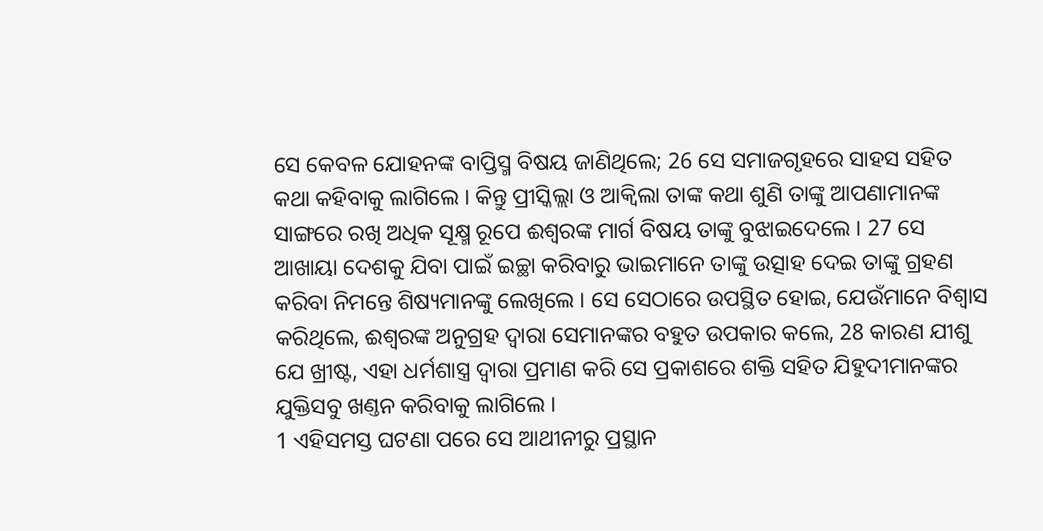ସେ କେବଳ ଯୋହନଙ୍କ ବାପ୍ତିସ୍ମ ବିଷୟ ଜାଣିଥିଲେ; 26 ସେ ସମାଜଗୃହରେ ସାହସ ସହିତ କଥା କହିବାକୁ ଲାଗିଲେ । କିନ୍ତୁ ପ୍ରୀସ୍କିଲ୍ଲା ଓ ଆକ୍ଵିଲା ତାଙ୍କ କଥା ଶୁଣି ତାଙ୍କୁ ଆପଣାମାନଙ୍କ ସାଙ୍ଗରେ ରଖି ଅଧିକ ସୂକ୍ଷ୍ମ ରୂପେ ଈଶ୍ଵରଙ୍କ ମାର୍ଗ ବିଷୟ ତାଙ୍କୁ ବୁଝାଇଦେଲେ । 27 ସେ ଆଖାୟା ଦେଶକୁ ଯିବା ପାଇଁ ଇଚ୍ଛା କରିବାରୁ ଭାଇମାନେ ତାଙ୍କୁ ଉତ୍ସାହ ଦେଇ ତାଙ୍କୁ ଗ୍ରହଣ କରିବା ନିମନ୍ତେ ଶିଷ୍ୟମାନଙ୍କୁ ଲେଖିଲେ । ସେ ସେଠାରେ ଉପସ୍ଥିତ ହୋଇ, ଯେଉଁମାନେ ବିଶ୍ଵାସ କରିଥିଲେ, ଈଶ୍ଵରଙ୍କ ଅନୁଗ୍ରହ ଦ୍ଵାରା ସେମାନଙ୍କର ବହୁତ ଉପକାର କଲେ, 28 କାରଣ ଯୀଶୁ ଯେ ଖ୍ରୀଷ୍ଟ, ଏହା ଧର୍ମଶାସ୍ତ୍ର ଦ୍ଵାରା ପ୍ରମାଣ କରି ସେ ପ୍ରକାଶରେ ଶକ୍ତି ସହିତ ଯିହୁଦୀମାନଙ୍କର ଯୁକ୍ତିସବୁ ଖଣ୍ତନ କରିବାକୁ ଲାଗିଲେ ।
1 ଏହିସମସ୍ତ ଘଟଣା ପରେ ସେ ଆଥୀନୀରୁ ପ୍ରସ୍ଥାନ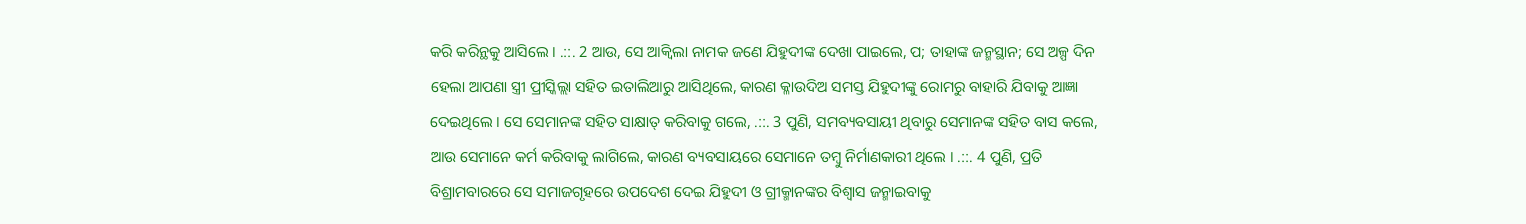କରି କରିନ୍ଥକୁ ଆସିଲେ । .::. 2 ଆଉ, ସେ ଆକ୍ଵିଲା ନାମକ ଜଣେ ଯିହୁଦୀଙ୍କ ଦେଖା ପାଇଲେ, ପ; ତାହାଙ୍କ ଜନ୍ମସ୍ଥାନ; ସେ ଅଳ୍ପ ଦିନ ହେଲା ଆପଣା ସ୍ତ୍ରୀ ପ୍ରୀସ୍କିଲ୍ଲା ସହିତ ଇତାଲିଆରୁ ଆସିଥିଲେ, କାରଣ କ୍ଳାଉଦିଅ ସମସ୍ତ ଯିହୁଦୀଙ୍କୁ ରୋମରୁ ବାହାରି ଯିବାକୁ ଆଜ୍ଞା ଦେଇଥିଲେ । ସେ ସେମାନଙ୍କ ସହିତ ସାକ୍ଷାତ୍ କରିବାକୁ ଗଲେ, .::. 3 ପୁଣି, ସମବ୍ୟବସାୟୀ ଥିବାରୁ ସେମାନଙ୍କ ସହିତ ବାସ କଲେ, ଆଉ ସେମାନେ କର୍ମ କରିବାକୁ ଲାଗିଲେ, କାରଣ ବ୍ୟବସାୟରେ ସେମାନେ ତମ୍ଵୁ ନିର୍ମାଣକାରୀ ଥିଲେ । .::. 4 ପୁଣି, ପ୍ରତି ବିଶ୍ରାମବାରରେ ସେ ସମାଜଗୃହରେ ଉପଦେଶ ଦେଇ ଯିହୁଦୀ ଓ ଗ୍ରୀକ୍ମାନଙ୍କର ବିଶ୍ଵାସ ଜନ୍ମାଇବାକୁ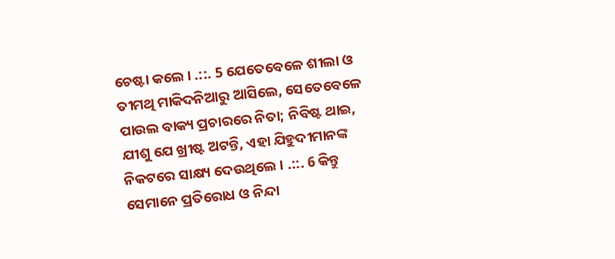ଚେଷ୍ଟା କଲେ । .::. 5 ଯେତେବେଳେ ଶୀଲା ଓ ତୀମଥି ମାକିଦନିଆରୁ ଆସିଲେ, ସେତେବେଳେ ପାଉଲ ବାକ୍ୟ ପ୍ରଚାରରେ ନିତା; ନିବିଷ୍ଟ ଥାଇ, ଯୀଶୁ ଯେ ଖ୍ରୀଷ୍ଟ ଅଟନ୍ତି, ଏହା ଯିହୁଦୀମାନଙ୍କ ନିକଟରେ ସାକ୍ଷ୍ୟ ଦେଉଥିଲେ । .::. 6 କିନ୍ତୁ ସେମାନେ ପ୍ରତିରୋଧ ଓ ନିନ୍ଦା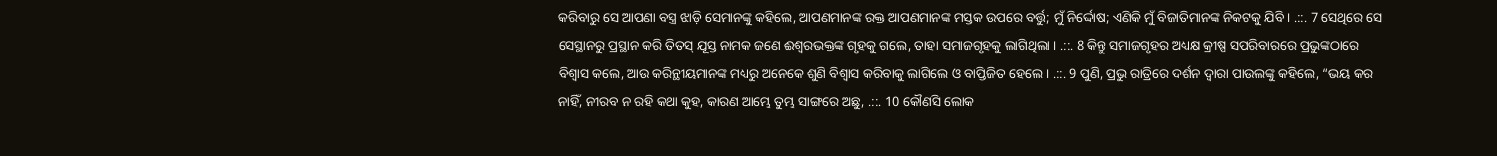କରିବାରୁ ସେ ଆପଣା ବସ୍ତ୍ର ଝାଡ଼ି ସେମାନଙ୍କୁ କହିଲେ, ଆପଣମାନଙ୍କ ରକ୍ତ ଆପଣମାନଙ୍କ ମସ୍ତକ ଉପରେ ବର୍ତ୍ତୁ; ମୁଁ ନିର୍ଦ୍ଦୋଷ; ଏଣିକି ମୁଁ ବିଜାତିମାନଙ୍କ ନିକଟକୁ ଯିବି । .::. 7 ସେଥିରେ ସେ ସେସ୍ଥାନରୁ ପ୍ରସ୍ଥାନ କରି ତିତସ୍ ଯୂସ୍ତ ନାମକ ଜଣେ ଈଶ୍ଵରଭକ୍ତଙ୍କ ଗୃହକୁ ଗଲେ, ତାହା ସମାଜଗୃହକୁ ଲାଗିଥିଲା । .::. 8 କିନ୍ତୁ ସମାଜଗୃହର ଅଧ୍ୟକ୍ଷ କ୍ରୀଷ୍ପ ସପରିବାରରେ ପ୍ରଭୁଙ୍କଠାରେ ବିଶ୍ଵାସ କଲେ, ଆଉ କରିନ୍ଥୀୟମାନଙ୍କ ମଧ୍ୟରୁ ଅନେକେ ଶୁଣି ବିଶ୍ଵାସ କରିବାକୁ ଲାଗିଲେ ଓ ବାପ୍ତିଜିତ ହେଲେ । .::. 9 ପୁଣି, ପ୍ରଭୁ ରାତ୍ରିରେ ଦର୍ଶନ ଦ୍ଵାରା ପାଉଲଙ୍କୁ କହିଲେ, “ଭୟ କର ନାହିଁ, ନୀରବ ନ ରହି କଥା କୁହ, କାରଣ ଆମ୍ଭେ ତୁମ୍ଭ ସାଙ୍ଗରେ ଅଛୁ, .::. 10 କୌଣସି ଲୋକ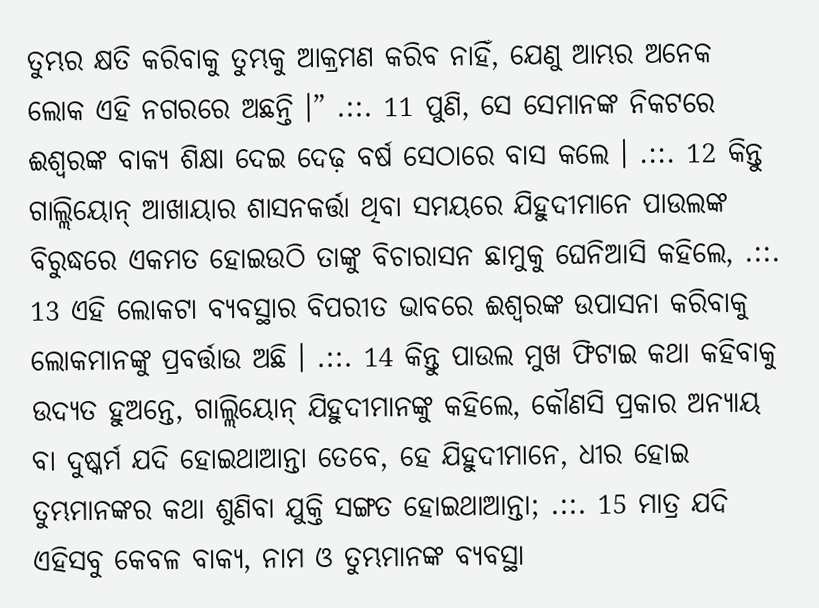ତୁମ୍ଭର କ୍ଷତି କରିବାକୁ ତୁମ୍ଭକୁ ଆକ୍ରମଣ କରିବ ନାହିଁ, ଯେଣୁ ଆମ୍ଭର ଅନେକ ଲୋକ ଏହି ନଗରରେ ଅଛନ୍ତି ।” .::. 11 ପୁଣି, ସେ ସେମାନଙ୍କ ନିକଟରେ ଈଶ୍ଵରଙ୍କ ବାକ୍ୟ ଶିକ୍ଷା ଦେଇ ଦେଢ଼ ବର୍ଷ ସେଠାରେ ବାସ କଲେ । .::. 12 କିନ୍ତୁ ଗାଲ୍ଲିୟୋନ୍ ଆଖାୟାର ଶାସନକର୍ତ୍ତା ଥିବା ସମୟରେ ଯିହୁଦୀମାନେ ପାଉଲଙ୍କ ବିରୁଦ୍ଧରେ ଏକମତ ହୋଇଉଠି ତାଙ୍କୁ ବିଚାରାସନ ଛାମୁକୁ ଘେନିଆସି କହିଲେ, .::. 13 ଏହି ଲୋକଟା ବ୍ୟବସ୍ଥାର ବିପରୀତ ଭାବରେ ଈଶ୍ଵରଙ୍କ ଉପାସନା କରିବାକୁ ଲୋକମାନଙ୍କୁ ପ୍ରବର୍ତ୍ତାଉ ଅଛି । .::. 14 କିନ୍ତୁ ପାଉଲ ମୁଖ ଫିଟାଇ କଥା କହିବାକୁ ଉଦ୍ୟତ ହୁଅନ୍ତେ, ଗାଲ୍ଲିୟୋନ୍ ଯିହୁଦୀମାନଙ୍କୁ କହିଲେ, କୌଣସି ପ୍ରକାର ଅନ୍ୟାୟ ବା ଦୁଷ୍କର୍ମ ଯଦି ହୋଇଥାଆନ୍ତା ତେବେ, ହେ ଯିହୁଦୀମାନେ, ଧୀର ହୋଇ ତୁମ୍ଭମାନଙ୍କର କଥା ଶୁଣିବା ଯୁକ୍ତି ସଙ୍ଗତ ହୋଇଥାଆନ୍ତା; .::. 15 ମାତ୍ର ଯଦି ଏହିସବୁ କେବଳ ବାକ୍ୟ, ନାମ ଓ ତୁମ୍ଭମାନଙ୍କ ବ୍ୟବସ୍ଥା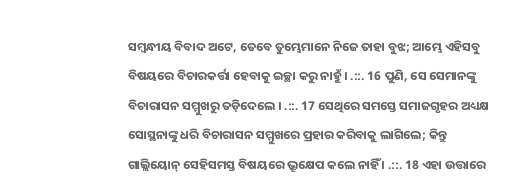ସମ୍ଵନ୍ଧୀୟ ବିବାଦ ଅଟେ, ତେବେ ତୁମ୍ଭେମାନେ ନିଜେ ତାହା ବୁଝ; ଆମ୍ଭେ ଏହିସବୁ ବିଷୟରେ ବିଚାରକର୍ତ୍ତା ହେବାକୁ ଇଚ୍ଛା କରୁ ନାହୁଁ । .::. 16 ପୁଣି, ସେ ସେମାନଙ୍କୁ ବିଚାରାସନ ସମ୍ମୁଖରୁ ତଡ଼ିଦେଲେ । .::. 17 ସେଥିରେ ସମସ୍ତେ ସମାଜଗୃହର ଅଧ୍ୟକ୍ଷ ସୋସ୍ଥନାଙ୍କୁ ଧରି ବିଚାରାସନ ସମ୍ମୁଖରେ ପ୍ରହାର କରିବାକୁ ଲାଗିଲେ; କିନ୍ତୁ ଗାଲ୍ଲିୟୋନ୍ ସେହିସମସ୍ତ ବିଷୟରେ ଭ୍ରୂକ୍ଷେପ କଲେ ନାହିଁ । .::. 18 ଏହା ଉତ୍ତାରେ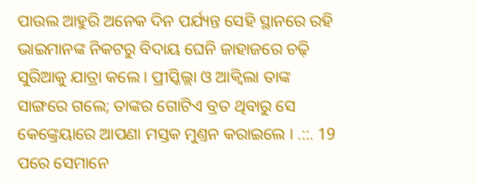ପାଉଲ ଆହୁରି ଅନେକ ଦିନ ପର୍ଯ୍ୟନ୍ତ ସେହି ସ୍ଥାନରେ ରହି ଭାଇମାନଙ୍କ ନିକଟରୁ ବିଦାୟ ଘେନି ଜାହାଜରେ ଚଢ଼ି ସୁରିଆକୁ ଯାତ୍ରା କଲେ । ପ୍ରୀସ୍କିଲ୍ଲା ଓ ଆକ୍ଵିଲା ତାଙ୍କ ସାଙ୍ଗରେ ଗଲେ; ତାଙ୍କର ଗୋଟିଏ ବ୍ରତ ଥିବାରୁ ସେ କେଙ୍କ୍ରେୟାରେ ଆପଣା ମସ୍ତକ ମୁଣ୍ତନ କରାଇଲେ । .::. 19 ପରେ ସେମାନେ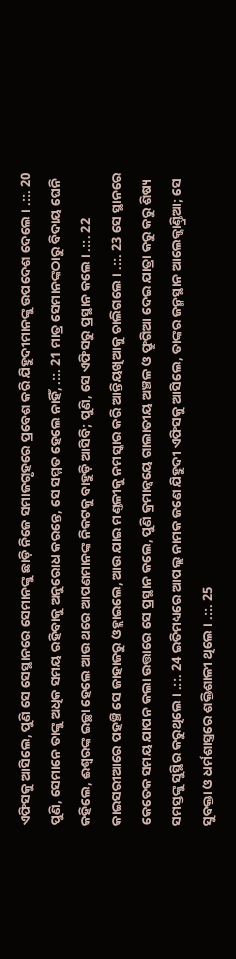ଏଫିସକୁ ଆସିଲେ, ପୁଣି ସେ ସେସ୍ଥାନରେ ସେମାନଙ୍କୁ ଛାଡ଼ି ନିଜେ ସମାଜଗୃହରେ ପ୍ରବେଶ କରି ଯିହୁଦୀମାନଙ୍କୁ ଉପଦେଶ ଦେଲେ । .::. 20 ପୁଣି, ସେମାନେ ତାଙ୍କୁ ଅଧିକ ସମୟ ରହିବାକୁ ଅନୁରୋଧ କରନ୍ତେ, ସେ ସମ୍ମତ ହେଲେ ନାହିଁ, .::. 21 ମାତ୍ର ସେମାନଙ୍କଠାରୁ ବିଦାୟ ଘେନି କହିଲେ, ଈଶ୍ଵରଙ୍କ ଇଚ୍ଛା ହେଲେ ଆଉ ଥରେ ଆପଣମାନଙ୍କ ନିକଟକୁ ବାହୁଡ଼ି ଆସିବି; ପୁଣି, ସେ ଏଫିସରୁ ପ୍ରସ୍ଥାନ କଲେ । .::. 22 କାଇସରୀଆରେ ପହଞ୍ଚି ସେ ଜାହାଜରୁ ଓହ୍ଲାଇଲେ, ଆଉ ଯାଇ ମଣ୍ତଳୀକୁ ନମସ୍କାର କରି ଆନ୍ତିୟଖିଆକୁ ଚାଲିଗଲେ । .::. 23 ସେ ସ୍ଥାନରେ କେତେକ ସମୟ ଯାପନ କଲା ଉତ୍ତାରେ ସେ ପ୍ରସ୍ଥାନ କଲେ, ପୁଣି କ୍ରମାନ୍ଵୟେ ଗାଲାତୀୟ ଅଞ୍ଚଳ ଓ ଫ୍ରୁଗିଆ ଦେଇ ଯାତ୍ରା କରୁ କରୁ ଶିଷ୍ୟ ସମସ୍ତଙ୍କୁ ସୁସ୍ଥିର କରୁଥିଲେ । .::. 24 ଇତିମଧ୍ୟରେ ଆପଲ୍ଲ ନାମକ ଜଣେ ଯିହୁଦୀ ଏଫିସକୁ ଆସିଲେ, ତାଙ୍କର ଜନ୍ମସ୍ଥାନ ଆଲେକ୍ଜାଣ୍ତ୍ରିଆ; ସେ ସୁବକ୍ତା ଓ ଧର୍ମଶାସ୍ତ୍ରରେ ଶକ୍ତିଶାଳୀ ଥିଲେ । .::. 25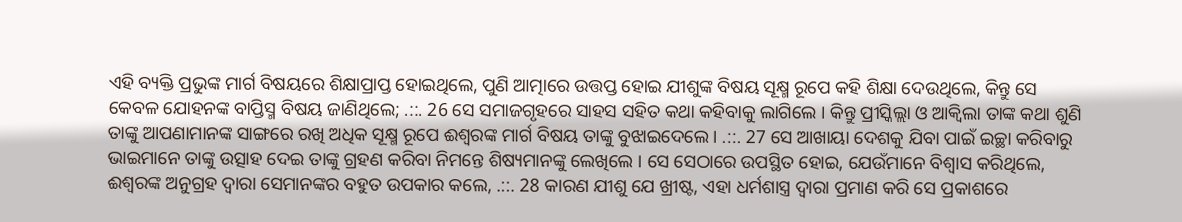ଏହି ବ୍ୟକ୍ତି ପ୍ରଭୁଙ୍କ ମାର୍ଗ ବିଷୟରେ ଶିକ୍ଷାପ୍ରାପ୍ତ ହୋଇଥିଲେ, ପୁଣି ଆତ୍ମାରେ ଉତ୍ତପ୍ତ ହୋଇ ଯୀଶୁଙ୍କ ବିଷୟ ସୂକ୍ଷ୍ମ ରୂପେ କହି ଶିକ୍ଷା ଦେଉଥିଲେ, କିନ୍ତୁ ସେ କେବଳ ଯୋହନଙ୍କ ବାପ୍ତିସ୍ମ ବିଷୟ ଜାଣିଥିଲେ; .::. 26 ସେ ସମାଜଗୃହରେ ସାହସ ସହିତ କଥା କହିବାକୁ ଲାଗିଲେ । କିନ୍ତୁ ପ୍ରୀସ୍କିଲ୍ଲା ଓ ଆକ୍ଵିଲା ତାଙ୍କ କଥା ଶୁଣି ତାଙ୍କୁ ଆପଣାମାନଙ୍କ ସାଙ୍ଗରେ ରଖି ଅଧିକ ସୂକ୍ଷ୍ମ ରୂପେ ଈଶ୍ଵରଙ୍କ ମାର୍ଗ ବିଷୟ ତାଙ୍କୁ ବୁଝାଇଦେଲେ । .::. 27 ସେ ଆଖାୟା ଦେଶକୁ ଯିବା ପାଇଁ ଇଚ୍ଛା କରିବାରୁ ଭାଇମାନେ ତାଙ୍କୁ ଉତ୍ସାହ ଦେଇ ତାଙ୍କୁ ଗ୍ରହଣ କରିବା ନିମନ୍ତେ ଶିଷ୍ୟମାନଙ୍କୁ ଲେଖିଲେ । ସେ ସେଠାରେ ଉପସ୍ଥିତ ହୋଇ, ଯେଉଁମାନେ ବିଶ୍ଵାସ କରିଥିଲେ, ଈଶ୍ଵରଙ୍କ ଅନୁଗ୍ରହ ଦ୍ଵାରା ସେମାନଙ୍କର ବହୁତ ଉପକାର କଲେ, .::. 28 କାରଣ ଯୀଶୁ ଯେ ଖ୍ରୀଷ୍ଟ, ଏହା ଧର୍ମଶାସ୍ତ୍ର ଦ୍ଵାରା ପ୍ରମାଣ କରି ସେ ପ୍ରକାଶରେ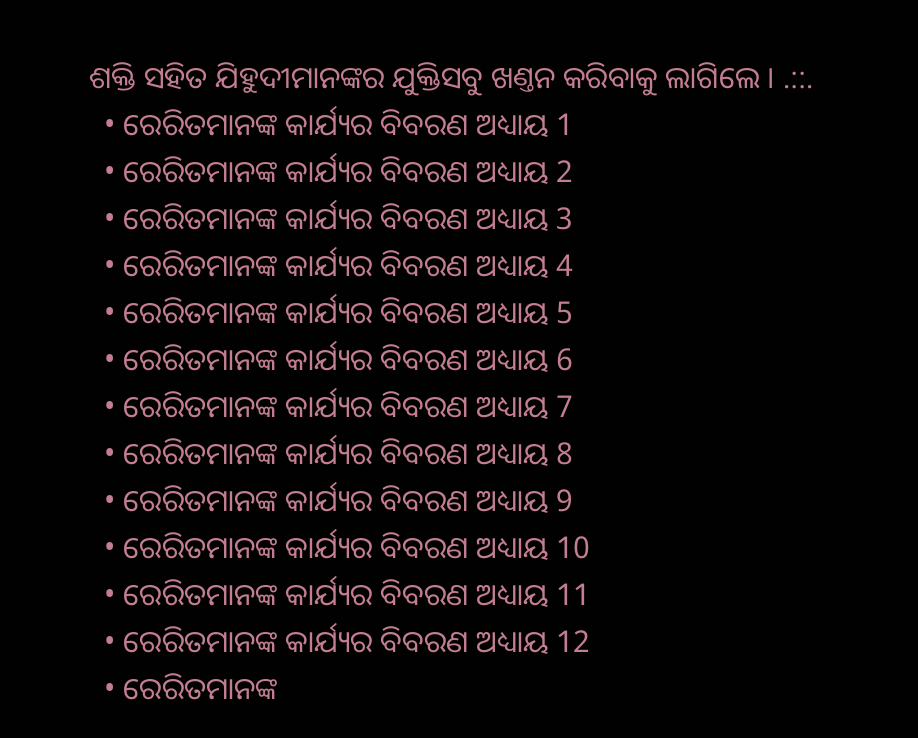ଶକ୍ତି ସହିତ ଯିହୁଦୀମାନଙ୍କର ଯୁକ୍ତିସବୁ ଖଣ୍ତନ କରିବାକୁ ଲାଗିଲେ । .::.
  • ରେରିତମାନଙ୍କ କାର୍ଯ୍ୟର ବିବରଣ ଅଧ୍ୟାୟ 1
  • ରେରିତମାନଙ୍କ କାର୍ଯ୍ୟର ବିବରଣ ଅଧ୍ୟାୟ 2
  • ରେରିତମାନଙ୍କ କାର୍ଯ୍ୟର ବିବରଣ ଅଧ୍ୟାୟ 3
  • ରେରିତମାନଙ୍କ କାର୍ଯ୍ୟର ବିବରଣ ଅଧ୍ୟାୟ 4
  • ରେରିତମାନଙ୍କ କାର୍ଯ୍ୟର ବିବରଣ ଅଧ୍ୟାୟ 5
  • ରେରିତମାନଙ୍କ କାର୍ଯ୍ୟର ବିବରଣ ଅଧ୍ୟାୟ 6
  • ରେରିତମାନଙ୍କ କାର୍ଯ୍ୟର ବିବରଣ ଅଧ୍ୟାୟ 7
  • ରେରିତମାନଙ୍କ କାର୍ଯ୍ୟର ବିବରଣ ଅଧ୍ୟାୟ 8
  • ରେରିତମାନଙ୍କ କାର୍ଯ୍ୟର ବିବରଣ ଅଧ୍ୟାୟ 9
  • ରେରିତମାନଙ୍କ କାର୍ଯ୍ୟର ବିବରଣ ଅଧ୍ୟାୟ 10
  • ରେରିତମାନଙ୍କ କାର୍ଯ୍ୟର ବିବରଣ ଅଧ୍ୟାୟ 11
  • ରେରିତମାନଙ୍କ କାର୍ଯ୍ୟର ବିବରଣ ଅଧ୍ୟାୟ 12
  • ରେରିତମାନଙ୍କ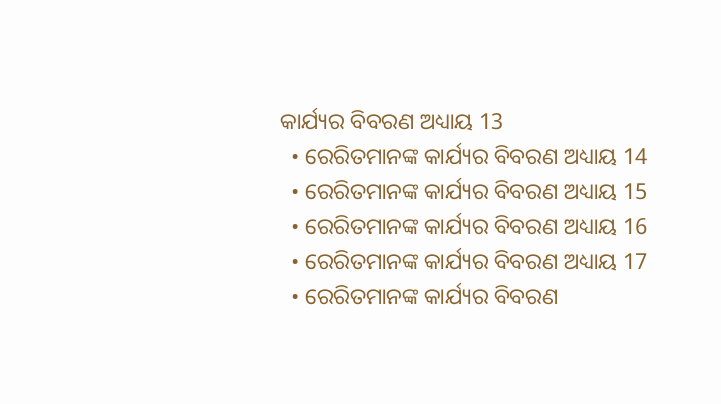କାର୍ଯ୍ୟର ବିବରଣ ଅଧ୍ୟାୟ 13
  • ରେରିତମାନଙ୍କ କାର୍ଯ୍ୟର ବିବରଣ ଅଧ୍ୟାୟ 14
  • ରେରିତମାନଙ୍କ କାର୍ଯ୍ୟର ବିବରଣ ଅଧ୍ୟାୟ 15
  • ରେରିତମାନଙ୍କ କାର୍ଯ୍ୟର ବିବରଣ ଅଧ୍ୟାୟ 16
  • ରେରିତମାନଙ୍କ କାର୍ଯ୍ୟର ବିବରଣ ଅଧ୍ୟାୟ 17
  • ରେରିତମାନଙ୍କ କାର୍ଯ୍ୟର ବିବରଣ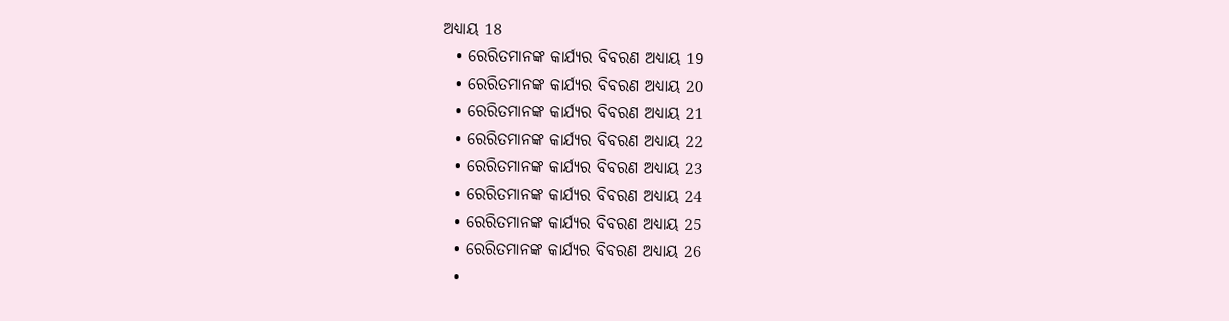ଅଧ୍ୟାୟ 18
  • ରେରିତମାନଙ୍କ କାର୍ଯ୍ୟର ବିବରଣ ଅଧ୍ୟାୟ 19
  • ରେରିତମାନଙ୍କ କାର୍ଯ୍ୟର ବିବରଣ ଅଧ୍ୟାୟ 20
  • ରେରିତମାନଙ୍କ କାର୍ଯ୍ୟର ବିବରଣ ଅଧ୍ୟାୟ 21
  • ରେରିତମାନଙ୍କ କାର୍ଯ୍ୟର ବିବରଣ ଅଧ୍ୟାୟ 22
  • ରେରିତମାନଙ୍କ କାର୍ଯ୍ୟର ବିବରଣ ଅଧ୍ୟାୟ 23
  • ରେରିତମାନଙ୍କ କାର୍ଯ୍ୟର ବିବରଣ ଅଧ୍ୟାୟ 24
  • ରେରିତମାନଙ୍କ କାର୍ଯ୍ୟର ବିବରଣ ଅଧ୍ୟାୟ 25
  • ରେରିତମାନଙ୍କ କାର୍ଯ୍ୟର ବିବରଣ ଅଧ୍ୟାୟ 26
  •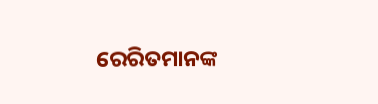ରେରିତମାନଙ୍କ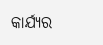କାର୍ଯ୍ୟର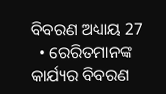ବିବରଣ ଅଧ୍ୟାୟ 27
  • ରେରିତମାନଙ୍କ କାର୍ଯ୍ୟର ବିବରଣ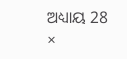ଅଧ୍ୟାୟ 28
×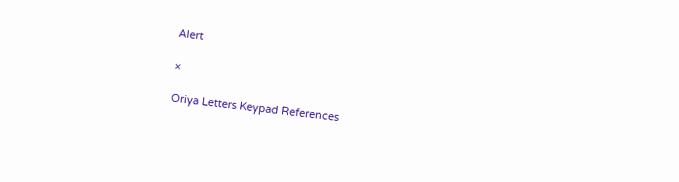Alert

×

Oriya Letters Keypad References